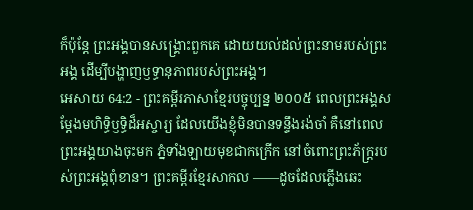ក៏ប៉ុន្តែ ព្រះអង្គបានសង្គ្រោះពួកគេ ដោយយល់ដល់ព្រះនាមរបស់ព្រះអង្គ ដើម្បីបង្ហាញឫទ្ធានុភាពរបស់ព្រះអង្គ។
អេសាយ 64:2 - ព្រះគម្ពីរភាសាខ្មែរបច្ចុប្បន្ន ២០០៥ ពេលព្រះអង្គសម្តែងមហិទ្ធិឫទ្ធិដ៏អស្ចារ្យ ដែលយើងខ្ញុំមិនបានទន្ទឹងរង់ចាំ គឺនៅពេលព្រះអង្គយាងចុះមក ភ្នំទាំងឡាយមុខជាកក្រើក នៅចំពោះព្រះភ័ក្ត្ររបស់ព្រះអង្គពុំខាន។ ព្រះគម្ពីរខ្មែរសាកល ——ដូចដែលភ្លើងឆេះ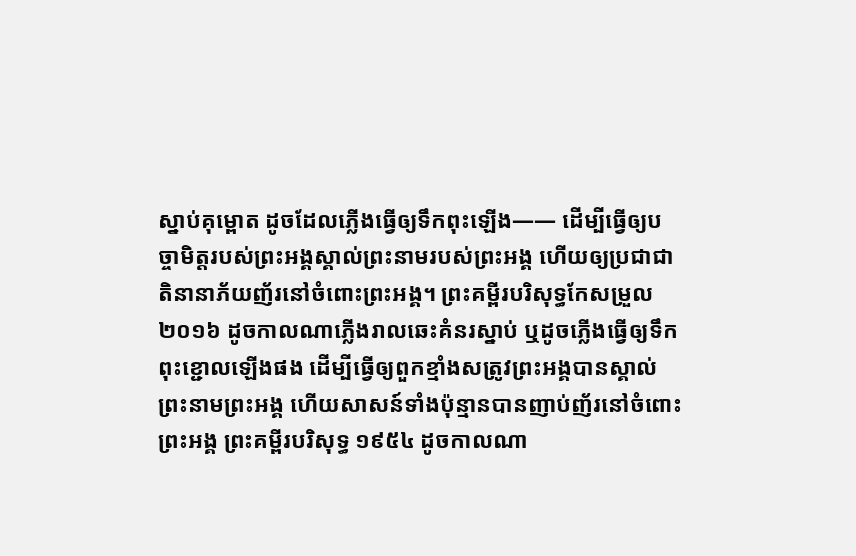ស្នាប់គុម្ពោត ដូចដែលភ្លើងធ្វើឲ្យទឹកពុះឡើង—— ដើម្បីធ្វើឲ្យបច្ចាមិត្តរបស់ព្រះអង្គស្គាល់ព្រះនាមរបស់ព្រះអង្គ ហើយឲ្យប្រជាជាតិនានាភ័យញ័រនៅចំពោះព្រះអង្គ។ ព្រះគម្ពីរបរិសុទ្ធកែសម្រួល ២០១៦ ដូចកាលណាភ្លើងរាលឆេះគំនរស្នាប់ ឬដូចភ្លើងធ្វើឲ្យទឹកពុះខ្ជោលឡើងផង ដើម្បីធ្វើឲ្យពួកខ្មាំងសត្រូវព្រះអង្គបានស្គាល់ព្រះនាមព្រះអង្គ ហើយសាសន៍ទាំងប៉ុន្មានបានញាប់ញ័រនៅចំពោះព្រះអង្គ ព្រះគម្ពីរបរិសុទ្ធ ១៩៥៤ ដូចកាលណា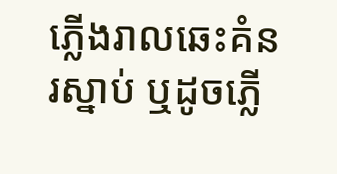ភ្លើងរាលឆេះគំនរស្នាប់ ឬដូចភ្លើ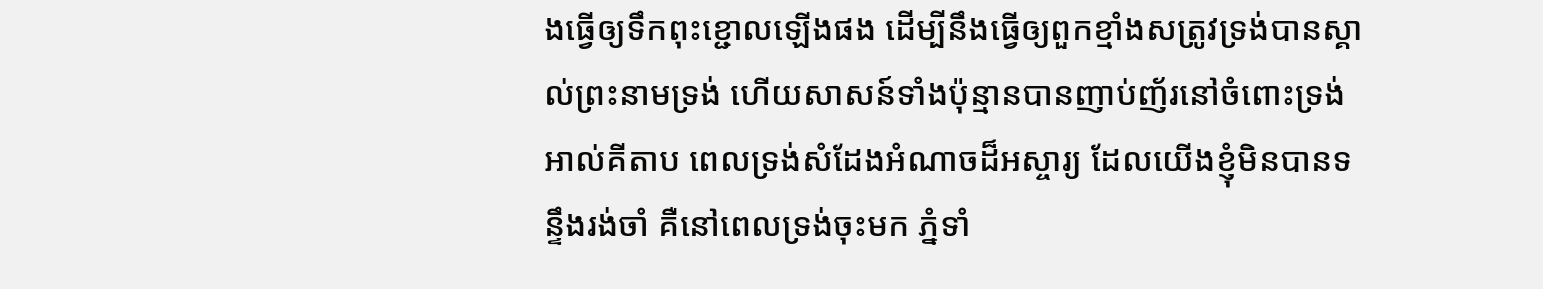ងធ្វើឲ្យទឹកពុះខ្ជោលឡើងផង ដើម្បីនឹងធ្វើឲ្យពួកខ្មាំងសត្រូវទ្រង់បានស្គាល់ព្រះនាមទ្រង់ ហើយសាសន៍ទាំងប៉ុន្មានបានញាប់ញ័រនៅចំពោះទ្រង់ អាល់គីតាប ពេលទ្រង់សំដែងអំណាចដ៏អស្ចារ្យ ដែលយើងខ្ញុំមិនបានទន្ទឹងរង់ចាំ គឺនៅពេលទ្រង់ចុះមក ភ្នំទាំ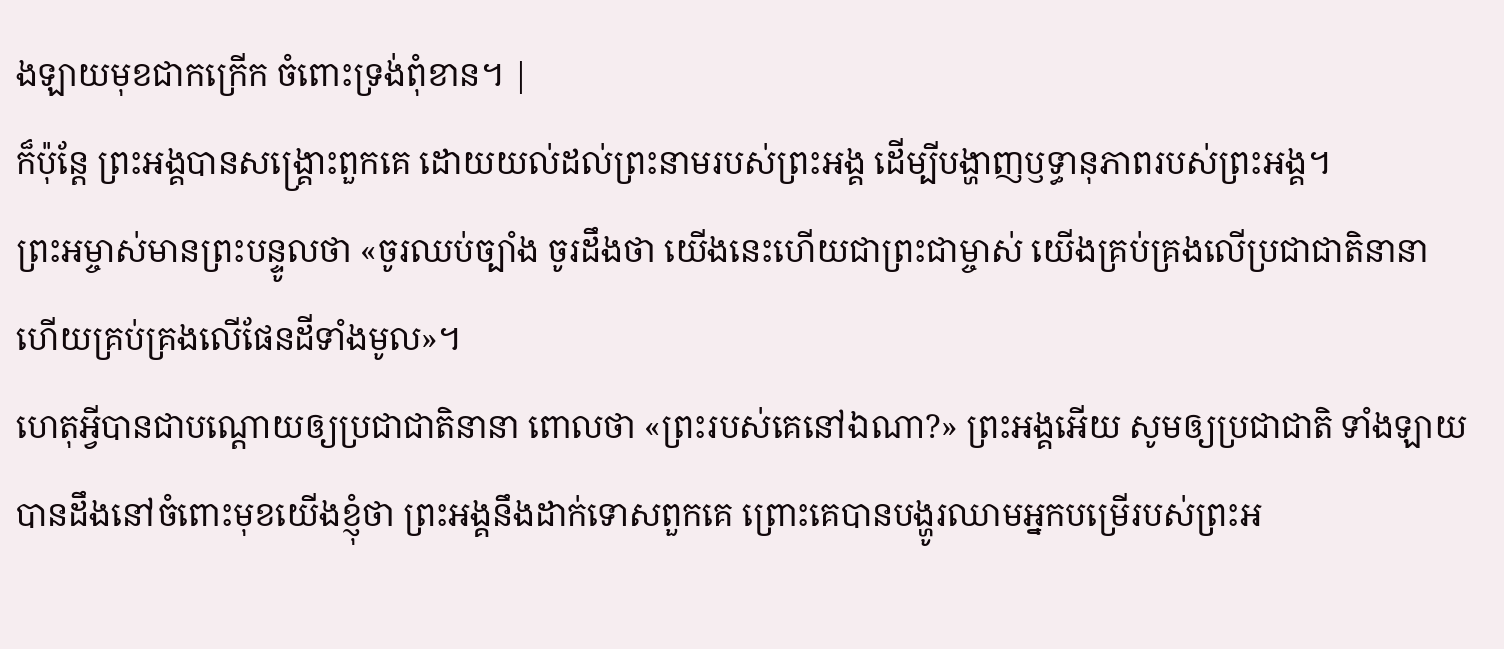ងឡាយមុខជាកក្រើក ចំពោះទ្រង់ពុំខាន។ |
ក៏ប៉ុន្តែ ព្រះអង្គបានសង្គ្រោះពួកគេ ដោយយល់ដល់ព្រះនាមរបស់ព្រះអង្គ ដើម្បីបង្ហាញឫទ្ធានុភាពរបស់ព្រះអង្គ។
ព្រះអម្ចាស់មានព្រះបន្ទូលថា «ចូរឈប់ច្បាំង ចូរដឹងថា យើងនេះហើយជាព្រះជាម្ចាស់ យើងគ្រប់គ្រងលើប្រជាជាតិនានា ហើយគ្រប់គ្រងលើផែនដីទាំងមូល»។
ហេតុអ្វីបានជាបណ្ដោយឲ្យប្រជាជាតិនានា ពោលថា «ព្រះរបស់គេនៅឯណា?» ព្រះអង្គអើយ សូមឲ្យប្រជាជាតិ ទាំងឡាយបានដឹងនៅចំពោះមុខយើងខ្ញុំថា ព្រះអង្គនឹងដាក់ទោសពួកគេ ព្រោះគេបានបង្ហូរឈាមអ្នកបម្រើរបស់ព្រះអ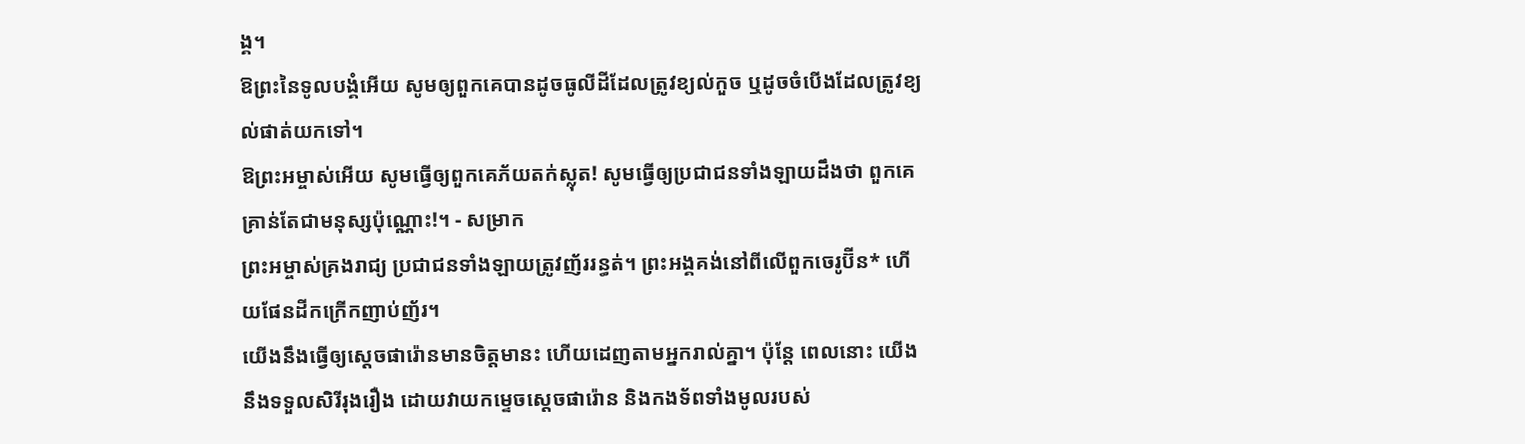ង្គ។
ឱព្រះនៃទូលបង្គំអើយ សូមឲ្យពួកគេបានដូចធូលីដីដែលត្រូវខ្យល់កួច ឬដូចចំបើងដែលត្រូវខ្យល់ផាត់យកទៅ។
ឱព្រះអម្ចាស់អើយ សូមធ្វើឲ្យពួកគេភ័យតក់ស្លុត! សូមធ្វើឲ្យប្រជាជនទាំងឡាយដឹងថា ពួកគេគ្រាន់តែជាមនុស្សប៉ុណ្ណោះ!។ - សម្រាក
ព្រះអម្ចាស់គ្រងរាជ្យ ប្រជាជនទាំងឡាយត្រូវញ័ររន្ធត់។ ព្រះអង្គគង់នៅពីលើពួកចេរូប៊ីន* ហើយផែនដីកក្រើកញាប់ញ័រ។
យើងនឹងធ្វើឲ្យស្ដេចផារ៉ោនមានចិត្តមានះ ហើយដេញតាមអ្នករាល់គ្នា។ ប៉ុន្តែ ពេលនោះ យើងនឹងទទួលសិរីរុងរឿង ដោយវាយកម្ទេចស្ដេចផារ៉ោន និងកងទ័ពទាំងមូលរបស់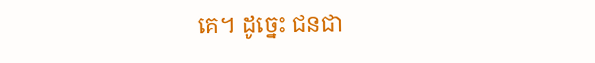គេ។ ដូច្នេះ ជនជា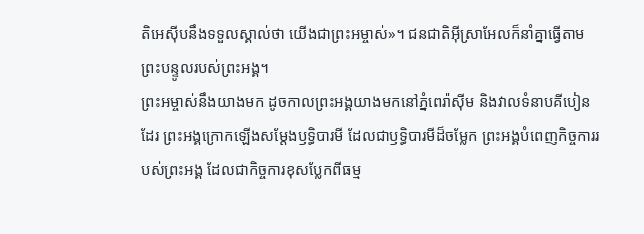តិអេស៊ីបនឹងទទួលស្គាល់ថា យើងជាព្រះអម្ចាស់»។ ជនជាតិអ៊ីស្រាអែលក៏នាំគ្នាធ្វើតាមព្រះបន្ទូលរបស់ព្រះអង្គ។
ព្រះអម្ចាស់នឹងយាងមក ដូចកាលព្រះអង្គយាងមកនៅភ្នំពេរ៉ាស៊ីម និងវាលទំនាបគីបៀនដែរ ព្រះអង្គក្រោកឡើងសម្តែងឫទ្ធិបារមី ដែលជាឫទ្ធិបារមីដ៏ចម្លែក ព្រះអង្គបំពេញកិច្ចការរបស់ព្រះអង្គ ដែលជាកិច្ចការខុសប្លែកពីធម្ម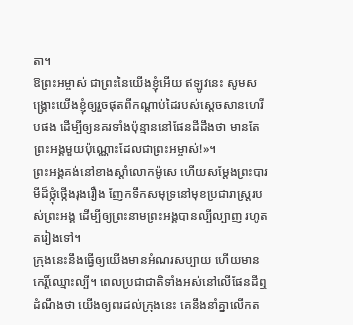តា។
ឱព្រះអម្ចាស់ ជាព្រះនៃយើងខ្ញុំអើយ ឥឡូវនេះ សូមសង្គ្រោះយើងខ្ញុំឲ្យរួចផុតពីកណ្ដាប់ដៃរបស់ស្ដេចសានហេរីបផង ដើម្បីឲ្យនគរទាំងប៉ុន្មាននៅផែនដីដឹងថា មានតែព្រះអង្គមួយប៉ុណ្ណោះដែលជាព្រះអម្ចាស់!»។
ព្រះអង្គគង់នៅខាងស្ដាំលោកម៉ូសេ ហើយសម្តែងព្រះបារមីដ៏ថ្កុំថ្កើងរុងរឿង ញែកទឹកសមុទ្រនៅមុខប្រជារាស្ត្ររបស់ព្រះអង្គ ដើម្បីឲ្យព្រះនាមព្រះអង្គបានល្បីល្បាញ រហូតតរៀងទៅ។
ក្រុងនេះនឹងធ្វើឲ្យយើងមានអំណរសប្បាយ ហើយមានកេរ្តិ៍ឈ្មោះល្បី។ ពេលប្រជាជាតិទាំងអស់នៅលើផែនដីឮដំណឹងថា យើងឲ្យពរដល់ក្រុងនេះ គេនឹងនាំគ្នាលើកត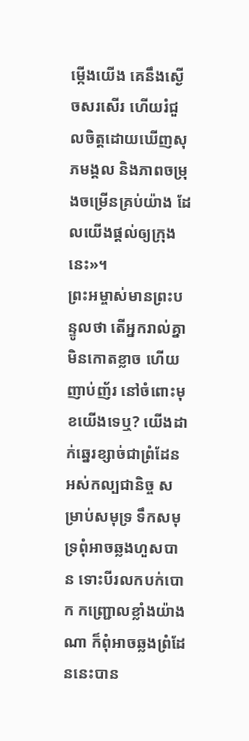ម្កើងយើង គេនឹងស្ងើចសរសើរ ហើយរំជួលចិត្តដោយឃើញសុភមង្គល និងភាពចម្រុងចម្រើនគ្រប់យ៉ាង ដែលយើងផ្ដល់ឲ្យក្រុងនេះ»។
ព្រះអម្ចាស់មានព្រះបន្ទូលថា តើអ្នករាល់គ្នាមិនកោតខ្លាច ហើយញាប់ញ័រ នៅចំពោះមុខយើងទេឬ? យើងដាក់ឆ្នេរខ្សាច់ជាព្រំដែនអស់កល្បជានិច្ច សម្រាប់សមុទ្រ ទឹកសមុទ្រពុំអាចឆ្លងហួសបាន ទោះបីរលកបក់បោក កញ្ជ្រោលខ្លាំងយ៉ាងណា ក៏ពុំអាចឆ្លងព្រំដែននេះបាន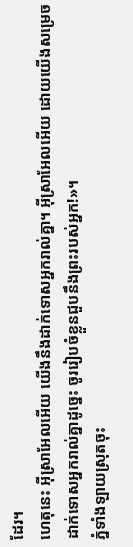ដែរ។
ហេតុនេះ អ៊ីស្រាអែលអើយ យើងនឹងដាក់ទោសអ្នករាល់គ្នា។ អ៊ីស្រាអែលអើយ ដោយយើងសម្រេចដាក់ទោសអ្នករាល់គ្នាដូច្នេះ ចូររៀបចំខ្លួនជួបនឹងព្រះរបស់អ្នក!»។
ភ្នំទាំងឡាយស្រុតចុះ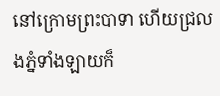នៅក្រោមព្រះបាទា ហើយជ្រលងភ្នំទាំងឡាយក៏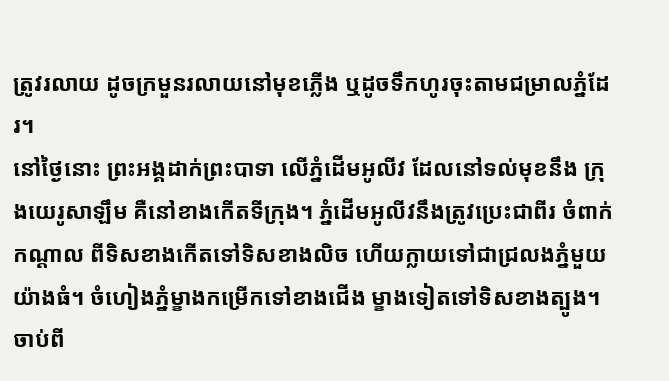ត្រូវរលាយ ដូចក្រមួនរលាយនៅមុខភ្លើង ឬដូចទឹកហូរចុះតាមជម្រាលភ្នំដែរ។
នៅថ្ងៃនោះ ព្រះអង្គដាក់ព្រះបាទា លើភ្នំដើមអូលីវ ដែលនៅទល់មុខនឹង ក្រុងយេរូសាឡឹម គឺនៅខាងកើតទីក្រុង។ ភ្នំដើមអូលីវនឹងត្រូវប្រេះជាពីរ ចំពាក់កណ្ដាល ពីទិសខាងកើតទៅទិសខាងលិច ហើយក្លាយទៅជាជ្រលងភ្នំមួយយ៉ាងធំ។ ចំហៀងភ្នំម្ខាងកម្រើកទៅខាងជើង ម្ខាងទៀតទៅទិសខាងត្បូង។
ចាប់ពី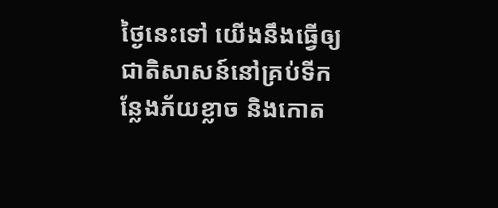ថ្ងៃនេះទៅ យើងនឹងធ្វើឲ្យជាតិសាសន៍នៅគ្រប់ទីកន្លែងភ័យខ្លាច និងកោត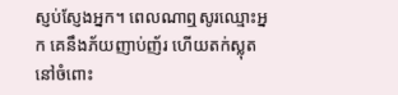ស្ញប់ស្ញែងអ្នក។ ពេលណាឮសូរឈ្មោះអ្នក គេនឹងភ័យញាប់ញ័រ ហើយតក់ស្លុតនៅចំពោះ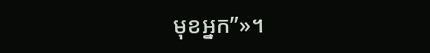មុខអ្នក”»។